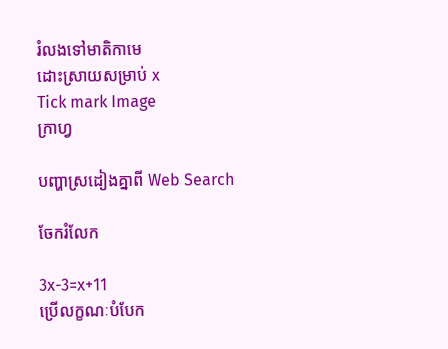រំលងទៅមាតិកាមេ
ដោះស្រាយសម្រាប់ x
Tick mark Image
ក្រាហ្វ

បញ្ហាស្រដៀងគ្នាពី Web Search

ចែករំលែក

3x-3=x+11
ប្រើលក្ខណៈបំបែក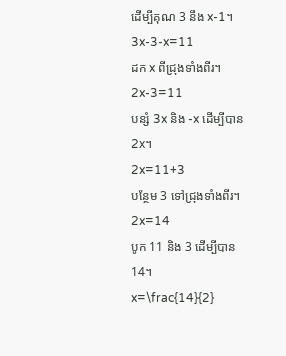ដើម្បីគុណ 3 នឹង x-1។
3x-3-x=11
ដក x ពីជ្រុងទាំងពីរ។
2x-3=11
បន្សំ 3x និង -x ដើម្បីបាន 2x។
2x=11+3
បន្ថែម 3 ទៅជ្រុងទាំងពីរ។
2x=14
បូក 11 និង 3 ដើម្បីបាន 14។
x=\frac{14}{2}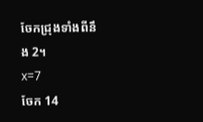ចែកជ្រុងទាំងពីនឹង 2។
x=7
ចែក 14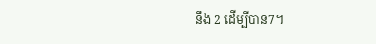នឹង 2 ដើម្បីបាន7។